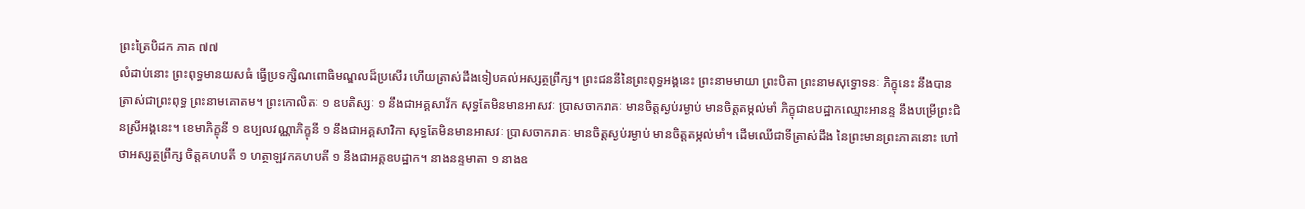ព្រះត្រៃបិដក ភាគ ៧៧
លំដាប់នោះ ព្រះពុទ្ធមានយសធំ ធ្វើប្រទក្សិណពោធិមណ្ឌលដ៏ប្រសើរ ហើយត្រាស់ដឹងទៀបគល់អស្សត្ថព្រឹក្ស។ ព្រះជននីនៃព្រះពុទ្ធអង្គនេះ ព្រះនាមមាយា ព្រះបិតា ព្រះនាមសុទ្ធោទនៈ ភិក្ខុនេះ នឹងបានត្រាស់ជាព្រះពុទ្ធ ព្រះនាមគោតម។ ព្រះកោលិតៈ ១ ឧបតិស្សៈ ១ នឹងជាអគ្គសាវ័ក សុទ្ធតែមិនមានអាសវៈ ប្រាសចាករាគៈ មានចិត្តស្ងប់រម្ងាប់ មានចិត្តតម្កល់មាំ ភិក្ខុជាឧបដ្ឋាកឈ្មោះអានន្ទ នឹងបម្រើព្រះជិនស្រីអង្គនេះ។ ខេមាភិក្ខុនី ១ ឧប្បលវណ្ណាភិក្ខុនី ១ នឹងជាអគ្គសាវិកា សុទ្ធតែមិនមានអាសវៈ ប្រាសចាករាគៈ មានចិត្តស្ងប់រម្ងាប់ មានចិត្តតម្កល់មាំ។ ដើមឈើជាទីត្រាស់ដឹង នៃព្រះមានព្រះភាគនោះ ហៅថាអស្សត្ថព្រឹក្ស ចិត្តគហបតី ១ ហត្ថាឡវកគហបតី ១ នឹងជាអគ្គឧបដ្ឋាក។ នាងនន្ទមាតា ១ នាងឧ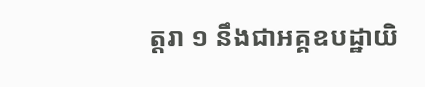ត្តរា ១ នឹងជាអគ្គឧបដ្ឋាយិ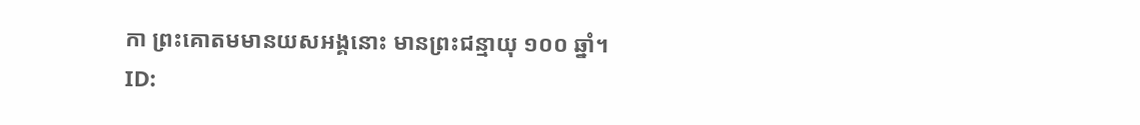កា ព្រះគោតមមានយសអង្គនោះ មានព្រះជន្មាយុ ១០០ ឆ្នាំ។
ID: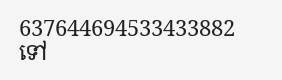637644694533433882
ទៅ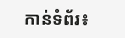កាន់ទំព័រ៖